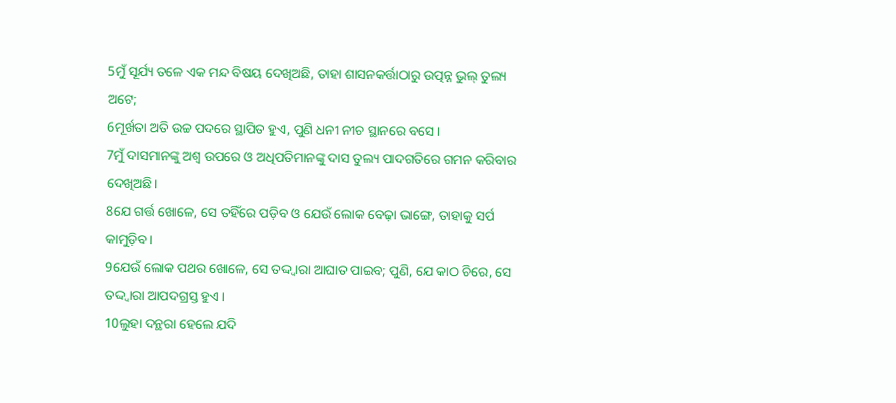5ମୁଁ ସୂର୍ଯ୍ୟ ତଳେ ଏକ ମନ୍ଦ ବିଷୟ ଦେଖିଅଛି, ତାହା ଶାସନକର୍ତ୍ତାଠାରୁ ଉତ୍ପନ୍ନ ଭୁଲ୍ ତୁଲ୍ୟ ଅଟେ;
6ମୂର୍ଖତା ଅତି ଉଚ୍ଚ ପଦରେ ସ୍ଥାପିତ ହୁଏ, ପୁଣି ଧନୀ ନୀଚ ସ୍ଥାନରେ ବସେ।
7ମୁଁ ଦାସମାନଙ୍କୁ ଅଶ୍ୱ ଉପରେ ଓ ଅଧିପତିମାନଙ୍କୁ ଦାସ ତୁଲ୍ୟ ପାଦଗତିରେ ଗମନ କରିବାର ଦେଖିଅଛି।
8ଯେ ଗର୍ତ୍ତ ଖୋଳେ, ସେ ତହିଁରେ ପଡ଼ିବ ଓ ଯେଉଁ ଲୋକ ବେଢ଼ା ଭାଙ୍ଗେ, ତାହାକୁ ସର୍ପ କାମୁଡ଼ିବ।
9ଯେଉଁ ଲୋକ ପଥର ଖୋଳେ, ସେ ତଦ୍ଦ୍ୱାରା ଆଘାତ ପାଇବ; ପୁଣି, ଯେ କାଠ ଚିରେ, ସେ ତଦ୍ଦ୍ୱାରା ଆପଦଗ୍ରସ୍ତ ହୁଏ।
10ଲୁହା ଦନ୍ଥରା ହେଲେ ଯଦି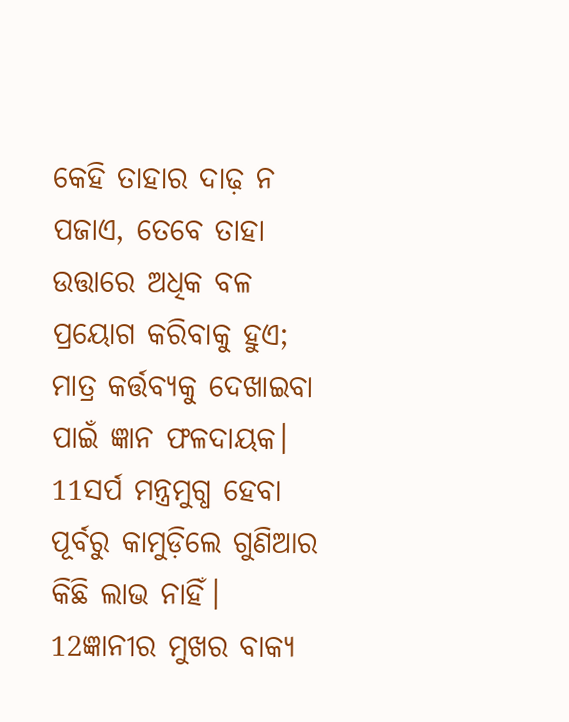କେହି ତାହାର ଦାଢ଼ ନ ପଜାଏ, ତେବେ ତାହା ଉତ୍ତାରେ ଅଧିକ ବଳ ପ୍ରୟୋଗ କରିବାକୁ ହୁଏ; ମାତ୍ର କର୍ତ୍ତବ୍ୟକୁ ଦେଖାଇବା ପାଇଁ ଜ୍ଞାନ ଫଳଦାୟକ।
11ସର୍ପ ମନ୍ତ୍ରମୁଗ୍ଧ ହେବା ପୂର୍ବରୁ କାମୁଡ଼ିଲେ ଗୁଣିଆର କିଛି ଲାଭ ନାହିଁ।
12ଜ୍ଞାନୀର ମୁଖର ବାକ୍ୟ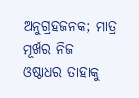ଅନୁଗ୍ରହଜନକ; ମାତ୍ର ମୂର୍ଖର ନିଜ ଓଷ୍ଠାଧର ତାହାକୁ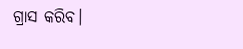ଗ୍ରାସ କରିବ।